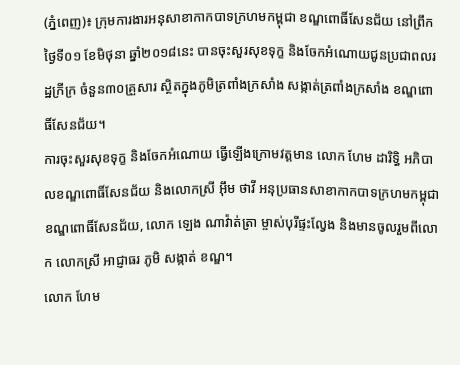(ភ្នំពេញ)៖ ក្រុមការងារអនុសាខាកាកបាទក្រហមកម្ពុជា ខណ្ឌពោធិ៍សែនជ័យ នៅព្រឹកថ្ងៃទី០១ ខែមិថុនា ឆ្នាំ២០១៨នេះ បានចុះសួរសុខទុក្ខ និងចែកអំណោយជូនប្រជាពលរដ្ឋក្រីក្រ ចំនួន៣០គ្រួសារ ស្ថិតក្នុងភូមិត្រពាំងក្រសាំង សង្កាត់ត្រពាំងក្រសាំង ខណ្ឌពោធិ៍សែនជ័យ។
ការចុះសួរសុខទុក្ខ និងចែកអំណោយ ធ្វើឡើងក្រោមវត្តមាន លោក ហែម ដារិទ្ធិ អភិបាលខណ្ឌពោធិ៍សែនជ័យ និងលោកស្រី អ៊ឹម ថាវី អនុប្រធានសាខាកាកបាទក្រហមកម្ពុជា ខណ្ឌពោធិ៍សែនជ័យ, លោក ឡេង ណាវ៉ាត់ត្រា ម្ចាស់បុរីផ្ទះល្វែង និងមានចូលរួមពីលោក លោកស្រី អាជ្ញាធរ ភូមិ សង្កាត់ ខណ្ឌ។
លោក ហែម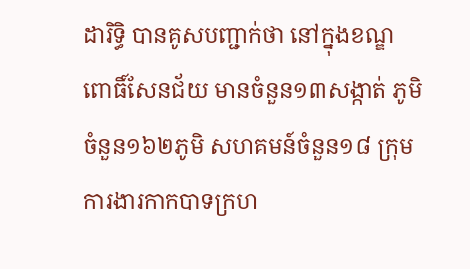ដារិទ្ធិ បានគូសបញ្ជាក់ថា នៅក្នុងខណ្ឌពោធិ៍សែនជ័យ មានចំនួន១៣សង្កាត់ ភូមិចំនួន១៦២ភូមិ សហគមន៍ចំនួន១៨ ក្រុមការងារកាកបាទក្រហ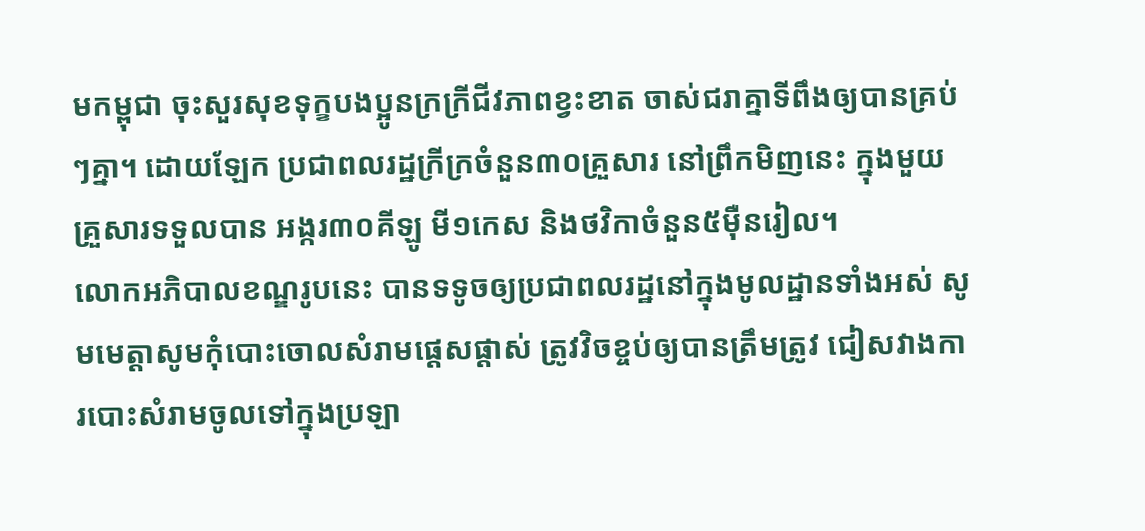មកម្ពុជា ចុះសួរសុខទុក្ខបងប្អូនក្រក្រីជីវភាពខ្វះខាត ចាស់ជរាគ្នាទីពឹងឲ្យបានគ្រប់ៗគ្នា។ ដោយឡែក ប្រជាពលរដ្ឋក្រីក្រចំនួន៣០គ្រួសារ នៅព្រឹកមិញនេះ ក្នុងមួយគ្រួសារទទួលបាន អង្ករ៣០គីឡូ មី១កេស និងថវិកាចំនួន៥ម៉ឺនរៀល។
លោកអភិបាលខណ្ឌរូបនេះ បានទទូចឲ្យប្រជាពលរដ្ឋនៅក្នុងមូលដ្ឋានទាំងអស់ សូមមេត្តាសូមកុំបោះចោលសំរាមផ្តេសផ្តាស់ ត្រូវវិចខ្ចប់ឲ្យបានត្រឹមត្រូវ ជៀសវាងការបោះសំរាមចូលទៅក្នុងប្រឡា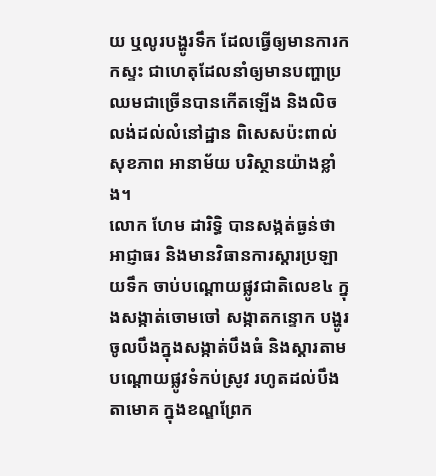យ ឬលូរបង្ហូរទឹក ដែលធ្វើឲ្យមានការកកស្ទះ ជាហេតុដែលនាំឲ្យមានបញ្ហាប្រឈមជាច្រើនបានកើតឡើង និងលិចលង់ដល់លំនៅដ្ឋាន ពិសេសប៉ះពាល់សុខភាព អានាម័យ បរិស្ថានយ៉ាងខ្លាំង។
លោក ហែម ដារិទ្ធិ បានសង្កត់ធ្ងន់ថា អាជ្ញាធរ និងមានវិធានការស្តារប្រឡាយទឹក ចាប់បណ្តោយផ្លូវជាតិលេខ៤ ក្នុងសង្កាត់ចោមចៅ សង្កាតកន្ទោក បង្ហូរចូលបឹងក្នុងសង្កាត់បឹងធំ និងស្តារតាមបណ្តោយផ្លូវទំកប់ស្រូវ រហូតដល់បឹងតាមោគ ក្នុងខណ្ឌព្រែក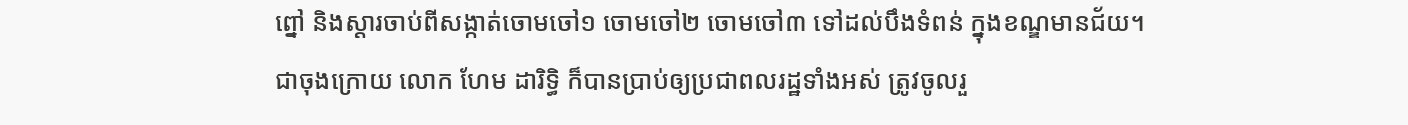ព្នៅ និងស្តារចាប់ពីសង្កាត់ចោមចៅ១ ចោមចៅ២ ចោមចៅ៣ ទៅដល់បឹងទំពន់ ក្នុងខណ្ឌមានជ័យ។
ជាចុងក្រោយ លោក ហែម ដារិទ្ធិ ក៏បានប្រាប់ឲ្យប្រជាពលរដ្ឋទាំងអស់ ត្រូវចូលរួ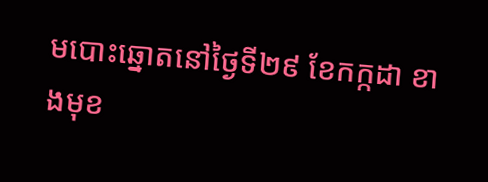មបោះឆ្នោតនៅថ្ងៃទី២៩ ខែកក្កដា ខាងមុខ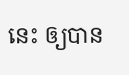នេះ ឲ្យបាន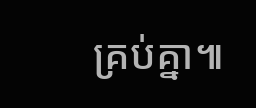គ្រប់គ្នា៕